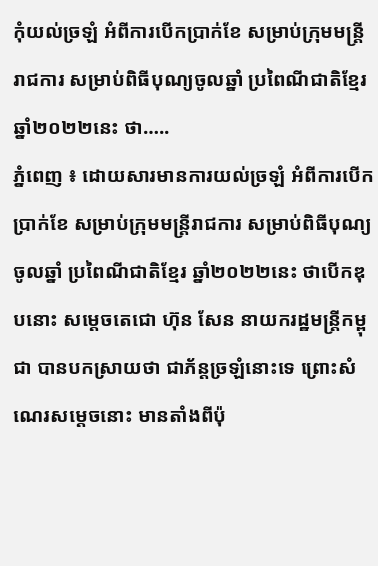កុំយល់ច្រឡំ អំពីការបើកប្រាក់ខែ សម្រាប់ក្រុមមន្រ្តីរាជការ សម្រាប់ពិធីបុណ្យចូលឆ្នាំ ប្រពៃណីជាតិខ្មែរ ឆ្នាំ២០២២នេះ ថា…..
ភ្នំពេញ ៖ ដោយសារមានការយល់ច្រឡំ អំពីការបើកប្រាក់ខែ សម្រាប់ក្រុមមន្រ្តីរាជការ សម្រាប់ពិធីបុណ្យចូលឆ្នាំ ប្រពៃណីជាតិខ្មែរ ឆ្នាំ២០២២នេះ ថាបើកឌុបនោះ សម្តេចតេជោ ហ៊ុន សែន នាយករដ្ឋមន្រ្តីកម្ពុជា បានបកស្រាយថា ជាភ័ន្តច្រឡំនោះទេ ព្រោះសំណេរសម្តេចនោះ មានតាំងពីប៉ុ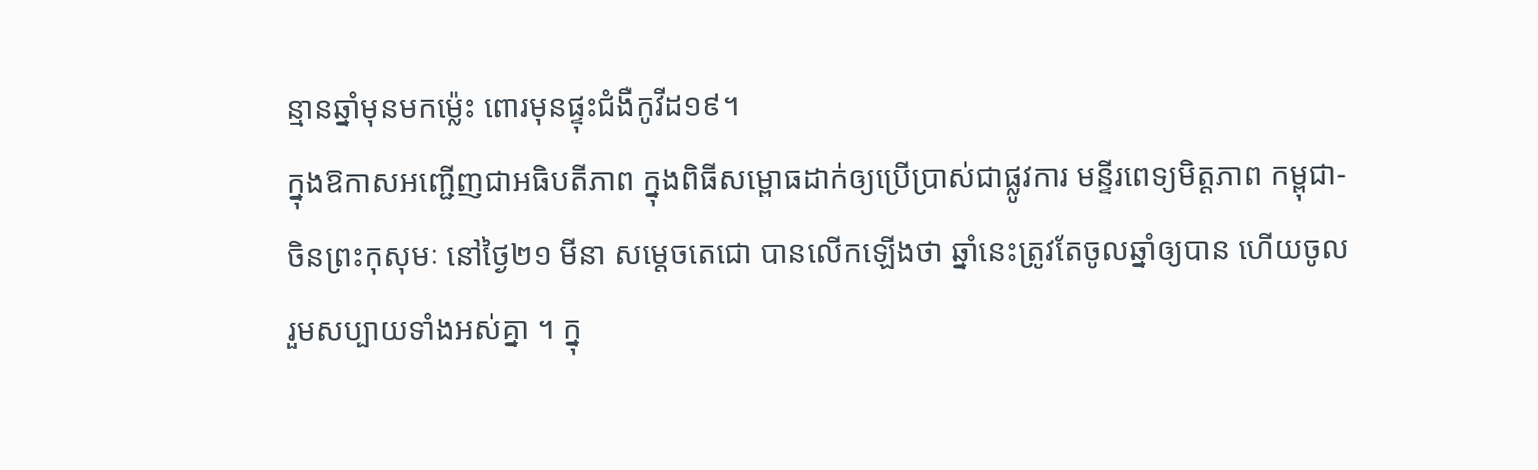ន្មានឆ្នាំមុនមកម្ល៉េះ ពោរមុនផ្ទុះជំងឺកូវីដ១៩។
ក្នុងឱកាសអញ្ជើញជាអធិបតីភាព ក្នុងពិធីសម្ពោធដាក់ឲ្យប្រើប្រាស់ជាផ្លូវការ មន្ទីរពេទ្យមិត្តភាព កម្ពុជា-ចិនព្រះកុសុមៈ នៅថ្ងៃ២១ មីនា សម្តេចតេជោ បានលើកឡើងថា ឆ្នាំនេះត្រូវតែចូលឆ្នាំឲ្យបាន ហើយចូលរួមសប្បាយទាំងអស់គ្នា ។ ក្នុ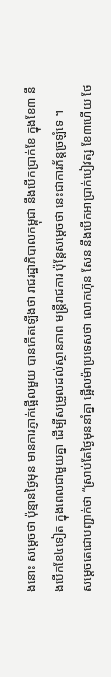ងនោះ សម្តេចថា ប៉ុន្មានថ្ងៃមុន មានការភ្ញាក់ផ្អើលមួយ បានកើតឡើងថា រាជរដ្ឋាភិបាលកម្ពុជា នឹងបើកប្រាក់ខែ ក្នុងខែ៣ នឹងបើកខែ៤ទៀត ក្នុងពេលជាមួយគ្នា ដើម្បីសម្រួលដល់ស្ថានភាព មន្រ្តីរាជការ ប៉ុន្តែសម្តេចថា នេះជាការភ័ន្តច្រឡំទេ ។
សម្តេចតេជោបញ្ជាក់ថា “ស្រាប់តែថ្ងៃមុននាំគ្នា ផ្អើលម៉ាប្រទេសថា លោកហ៊ុន សែន នឹងបើកអាប្រាក់បៀវត្ស ខែ៣ហើយ ថែ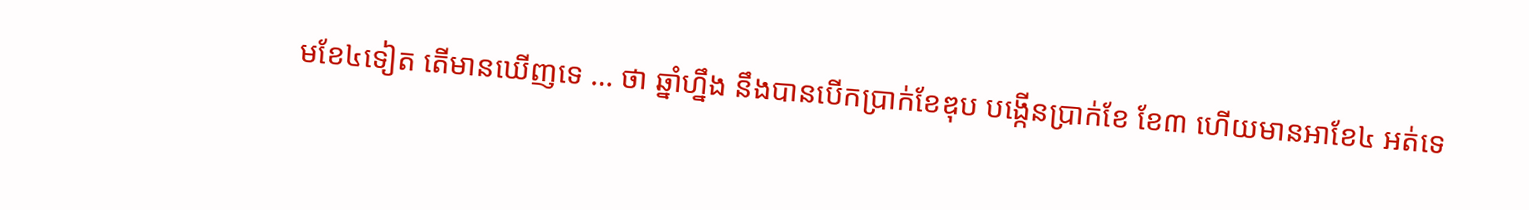មខែ៤ទៀត តើមានឃើញទេ … ថា ឆ្នាំហ្នឹង នឹងបានបើកប្រាក់ខែឌុប បង្កើនប្រាក់ខែ ខែ៣ ហើយមានអាខែ៤ អត់ទេ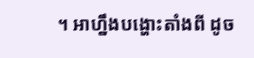។ អាហ្នឹងបង្ហោះតាំងពី ដូច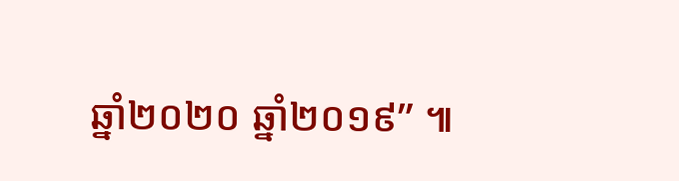ឆ្នាំ២០២០ ឆ្នាំ២០១៩” ៕